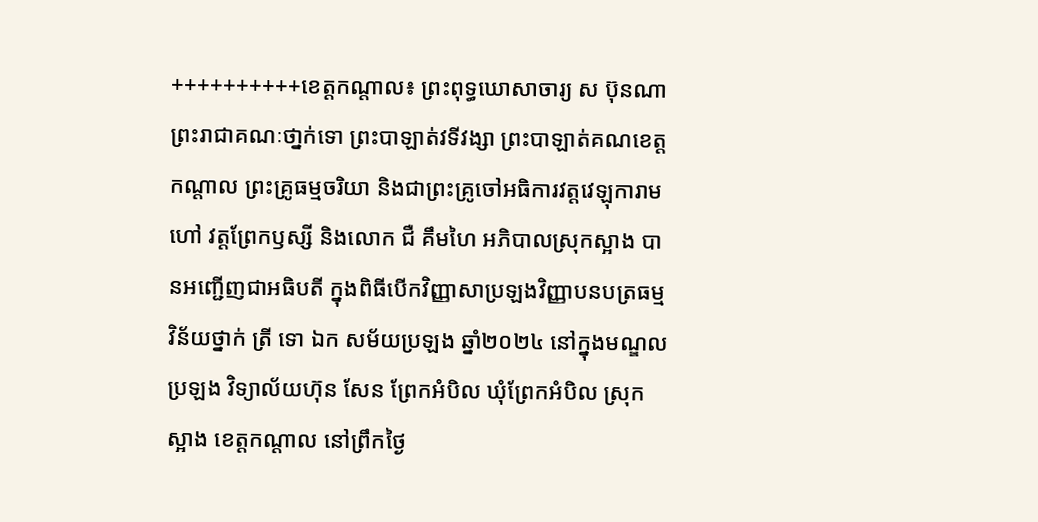++++++++++ខេត្តកណ្តាល៖ ព្រះពុទ្ធឃោសាចារ្យ ស ប៊ុនណា ព្រះរាជាគណៈថា្នក់ទោ ព្រះបាឡាត់វទីវង្សា ព្រះបាឡាត់គណខេត្តកណ្តាល ព្រះគ្រូធម្មចរិយា និងជាព្រះគ្រូចៅអធិការវត្តវេឡុការាម ហៅ វត្តព្រែកឫស្សី និងលោក ជឺ គឹមហៃ អភិបាលស្រុកស្អាង បានអញ្ជើញជាអធិបតី ក្នុងពិធីបើកវិញ្ញាសាប្រឡងវិញ្ញាបនបត្រធម្មវិន័យថ្នាក់ ត្រី ទោ ឯក សម័យប្រឡង ឆ្នាំ២០២៤ នៅក្នុងមណ្ឌលប្រឡង វិទ្យាល័យហ៊ុន សែន ព្រែកអំបិល ឃុំព្រែកអំបិល ស្រុកស្អាង ខេត្តកណ្តាល នៅព្រឹកថ្ងៃ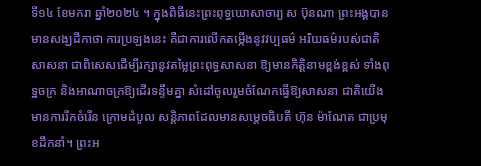ទី១៤ ខែមករា ឆ្នាំ២០២៤ ។ ក្នុងពិធីនេះព្រះពុទ្ធឃោសាចារ្យ ស ប៊ុនណា ព្រះអង្គបានមានសង្ឃដីកាថា ការប្រឡងនេះ គឺជាការលើកតម្កើងនូវវប្បធម៌ អរិយធម៌របស់ជាតិ សាសនា ជាពិសេសដើម្បីរក្សានូវតម្លៃព្រះពុទ្ធសាសនា ឱ្យមានកិត្តិនាមខ្ពង់ខ្ពស់ ទាំងពុទ្ឋចក្រ និងអាណាចក្រឱ្យដើរទន្ទឹមគ្នា សំដៅចូលរួមចំណែកធ្វើឱ្យសាសនា ជាតិយើងមានការរីកចំរើន ក្រោមដំបូល សន្តិភាពដែលមានសម្ដេចធិបតី ហ៊ុន ម៉ាណែត ជាប្រមុខដឹកនាំ។ ព្រះអ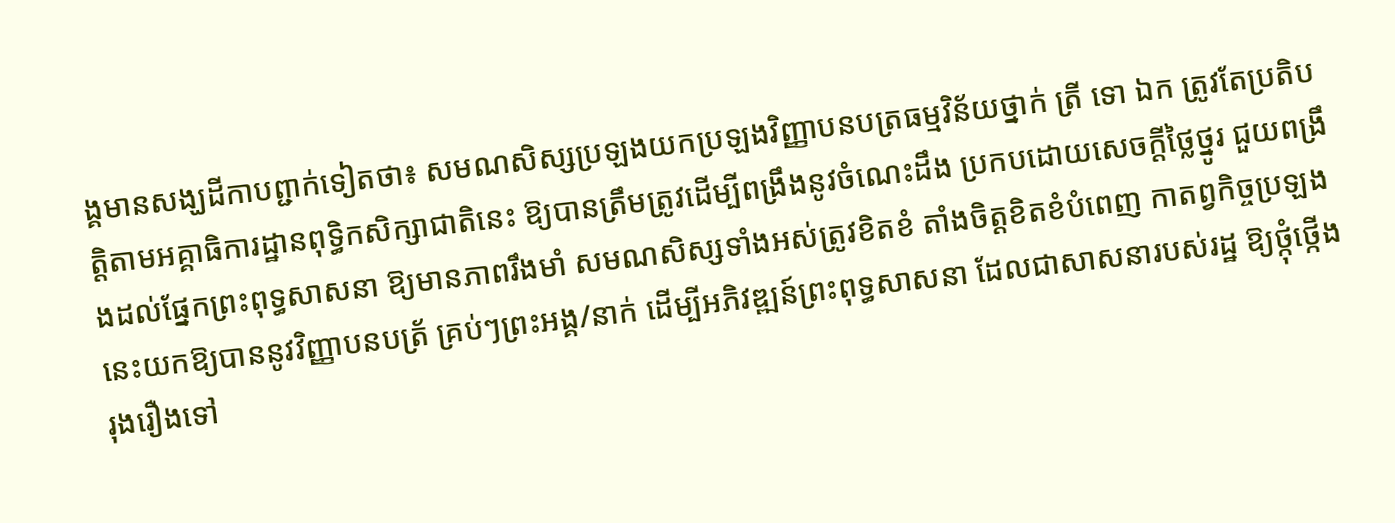ង្គមានសង្ឃដីកាបព្ជាក់ទៀតថា៖ សមណសិស្សប្រឡងយកប្រឡងវិញ្ញាបនបត្រធម្មវិន័យថ្នាក់ ត្រី ទោ ឯក ត្រូវតែប្រតិបត្តិតាមអគ្គាធិការដ្ឋានពុទ្ធិកសិក្សាជាតិនេះ ឱ្យបានត្រឹមត្រូវដើម្បីពង្រឹងនូវចំណេះដឹង ប្រកបដោយសេចក្ដីថ្លៃថ្នូរ ជួយពង្រឹងដល់ផ្នែកព្រះពុទ្ធសាសនា ឱ្យមានភាពរឹងមាំ សមណសិស្សទាំងអស់ត្រូវខិតខំ តាំងចិត្តខិតខំបំពេញ កាតព្វកិច្ចប្រឡងនេះយកឱ្យបាននូវវិញ្ញាបនបត្រ័ គ្រប់ៗព្រះអង្គ/នាក់ ដើម្បីអភិវឌ្ឍន៍ព្រះពុទ្ធសាសនា ដែលជាសាសនារបស់រដ្ឋ ឱ្យថ្កុំថ្កើងរុងរឿងទៅ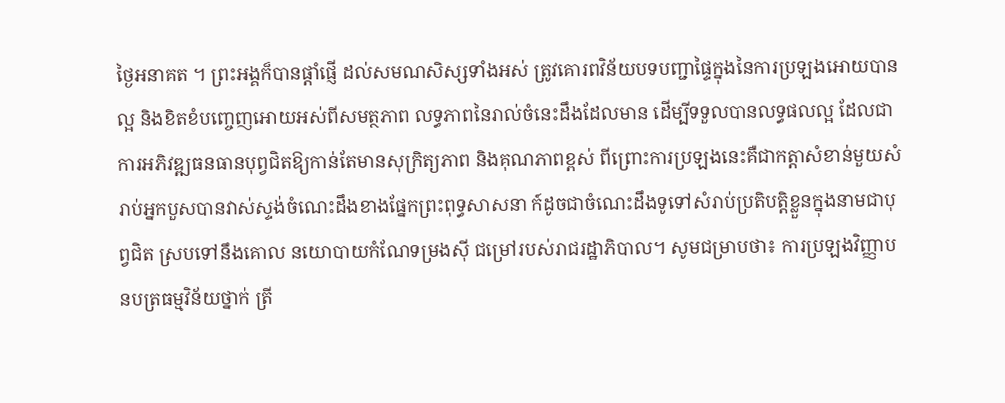ថ្ងៃអនាគត ។ ព្រះអង្គក៏បានផ្ដាំផ្ញើ ដល់សមណសិស្សទាំងអស់ ត្រូវគោរពវិន័យបទបញ្ជាផ្ទៃក្នុងនៃការប្រឡងអោយបានល្អ និងខិតខំបញ្ចេញអោយអស់ពីសមត្ថភាព លទ្ធភាពនៃរាល់ចំនេះដឹងដែលមាន ដើម្បីទទួលបានលទ្ធផលល្អ ដែលជាការអភិវឌ្ឍធនធានបុព្វជិតឱ្យកាន់តែមានសុក្រិត្យភាព និងគុណភាពខ្ពស់ ពីព្រោះការប្រឡងនេះគឺជាកត្តាសំខាន់មួយសំរាប់អ្នកបួសបានវាស់ស្ទង់ចំណេះដឹងខាងផ្នែកព្រះពុទ្ធសាសនា ក៍ដូចជាចំណេះដឹងទូទៅសំរាប់ប្រតិបត្តិខ្លួនក្នុងនាមជាបុព្វជិត ស្របទៅនឹងគោល នយោបាយកំណែទម្រងស៊ី ជម្រៅរបស់រាជរដ្ឋាភិបាល។ សូមជម្រាបថា៖ ការប្រឡងវិញ្ញាបនបត្រធម្មវិន័យថ្នាក់ ត្រី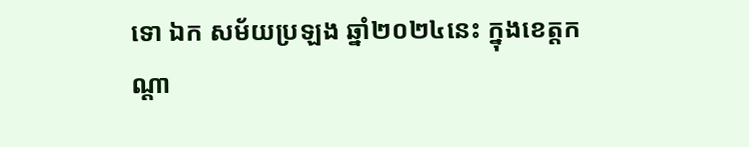ទោ ឯក សម័យប្រឡង ឆ្នាំ២០២៤នេះ ក្នុងខេត្តកណ្តា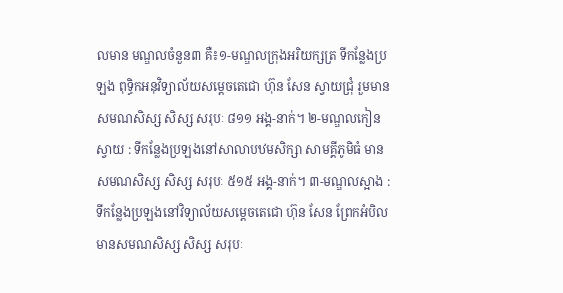លមាន មណ្ឌលចំនួន៣ គឺ៖១-មណ្ឌលក្រុងអរិយក្សត្រ ទីកន្លែងប្រឡង ពុទ្ធិកអនុវិទ្យាល័យសម្តេចតេជោ ហ៊ុន សែន ស្វាយជ្រុំ រួមមានសមណសិស្ស សិស្ស សរុបៈ ៨១១ អង្គ-នាក់។ ២-មណ្ឌលកៀនស្វាយ : ទីកន្លែងប្រឡងនៅសាលាបឋមសិក្សា សាមគ្គីភូមិធំ មានសមណសិស្ស សិស្ស សរុបៈ ៥១៥ អង្គ-នាក់។ ៣-មណ្ឌលស្អាង : ទីកន្លែងប្រឡងនៅវិទ្យាល័យសម្តេចតេជោ ហ៊ុន សែន ព្រែកអំបិល មានសមណសិស្ស សិស្ស សរុបៈ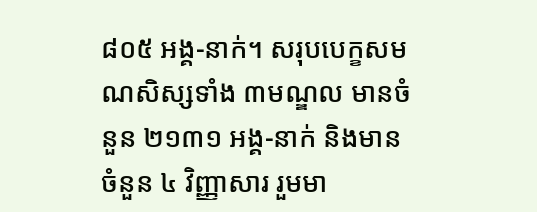៨០៥ អង្គ-នាក់។ សរុបបេក្ខសមណសិស្សទាំង ៣មណ្ឌល មានចំនួន ២១៣១ អង្គ-នាក់ និងមានចំនួន ៤ វិញ្ញាសារ រួមមា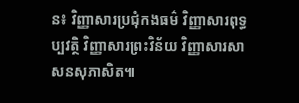ន៖ វិញ្ញាសារប្រជុំកងធម៌ វិញ្ញាសារពុទ្ធប្បវត្ថិ វិញ្ញាសារព្រះវិន័យ វិញ្ញាសារសាសនសុភាសិត៕